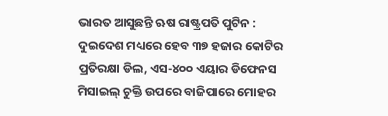ଭାରତ ଆସୁଛନ୍ତି ଋଷ ରାଷ୍ଟ୍ରପତି ପୁଟିନ : ଦୁଇଦେଶ ମଧ୍ୟରେ ହେବ ୩୭ ହଜାର କୋଟିର ପ୍ରତିରକ୍ଷା ଡିଲ, ଏସ-୪୦୦ ଏୟାର ଡିଫେନସ ମିସାଇଲ୍ ଚୁକ୍ତି ଉପରେ ବାଜିପାରେ ମୋହର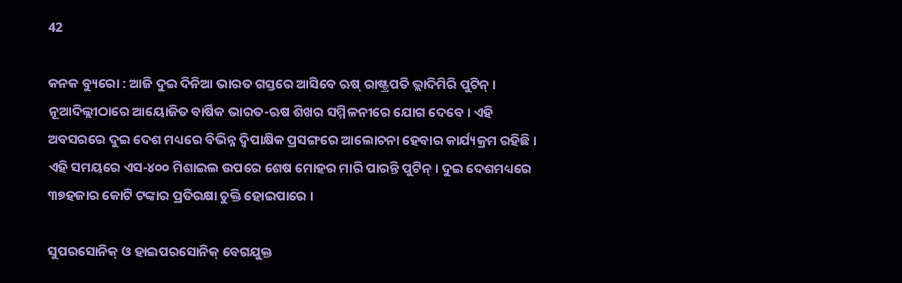42

କନକ ବ୍ୟୁରୋ : ଆଜି ଦୁଇ ଦିନିଆ ଭାରତ ଗସ୍ତରେ ଆସିବେ ଋଷ୍ ରାଷ୍ଟ୍ରପତି ଭ୍ଲାଦିମିରି ପୁଟିନ୍ । ନୂଆଦିଲ୍ଲୀଠାରେ ଆୟୋଜିତ ବାର୍ଷିକ ଭାରତ-ଋଷ ଶିଖର ସମ୍ମିଳନୀରେ ଯୋଗ ଦେବେ । ଏହି ଅବସରରେ ଦୁଇ ଦେଶ ମଧ୍ୟରେ ବିଭିନ୍ନ ଦ୍ୱିପାକ୍ଷିକ ପ୍ରସଙ୍ଗରେ ଆଲୋଚନା ହେବାର କାର୍ଯ୍ୟକ୍ରମ ରହିଛି । ଏହି ସମୟରେ ଏସ-୪୦୦ ମିଶାଇଲ ଉପରେ ଶେଷ ମୋହର ମାରି ପାରନ୍ତି ପୁଟିନ୍ । ଦୁଇ ଦେଶମଧ୍ୟରେ ୩୭ହଜାର କୋଟି ଟଙ୍କାର ପ୍ରତିରକ୍ଷା ଚୁକ୍ତି ହୋଇପାରେ ।

ସୁପରସୋନିକ୍ ଓ ହାଇପରସୋନିକ୍ ବେଗଯୁକ୍ତ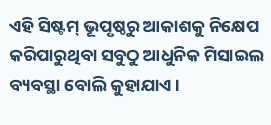ଏହି ସିଷ୍ଟମ୍ ଭୂପୃଷ୍ଠରୁ ଆକାଶକୁ ନିକ୍ଷେପ କରିପାରୁଥିବା ସବୁଠୁ ଆଧୁନିକ ମିସାଇଲ ବ୍ୟବସ୍ଥା ବୋଲି କୁହାଯାଏ ।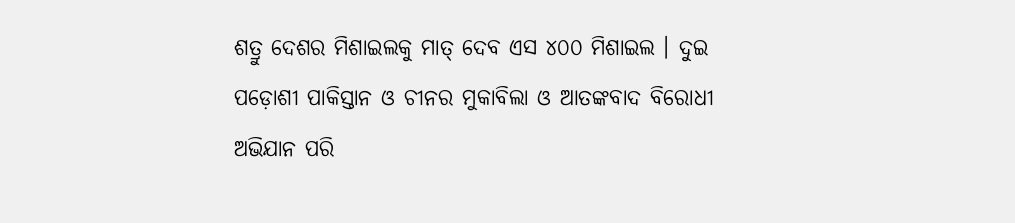ଶତ୍ରୁ ଦେଶର ମିଶାଇଲକୁ ମାତ୍ ଦେବ ଏସ ୪୦୦ ମିଶାଇଲ । ଦୁଇ ପଡ଼ୋଶୀ ପାକିସ୍ତାନ ଓ ଚୀନର ମୁକାବିଲା ଓ ଆତଙ୍କବାଦ ବିରୋଧୀ ଅଭିଯାନ ପରି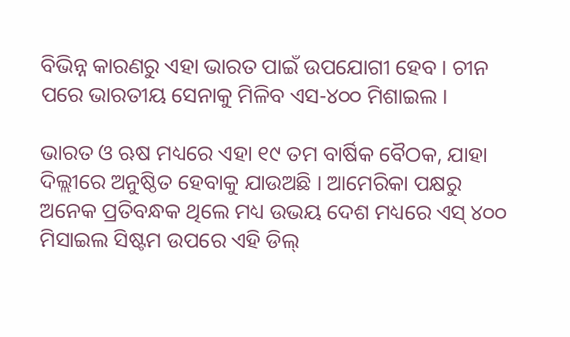ବିଭିନ୍ନ କାରଣରୁ ଏହା ଭାରତ ପାଇଁ ଉପଯୋଗୀ ହେବ । ଚୀନ ପରେ ଭାରତୀୟ ସେନାକୁ ମିଳିବ ଏସ-୪୦୦ ମିଶାଇଲ ।

ଭାରତ ଓ ଋଷ ମଧ୍ୟରେ ଏହା ୧୯ ତମ ବାର୍ଷିକ ବୈଠକ, ଯାହା ଦିଲ୍ଲୀରେ ଅନୁଷ୍ଠିତ ହେବାକୁ ଯାଉଅଛି । ଆମେରିକା ପକ୍ଷରୁ ଅନେକ ପ୍ରତିବନ୍ଧକ ଥିଲେ ମଧ୍ୟ ଉଭୟ ଦେଶ ମଧ୍ୟରେ ଏସ୍ ୪୦୦ ମିସାଇଲ ସିଷ୍ଟମ ଉପରେ ଏହି ଡିଲ୍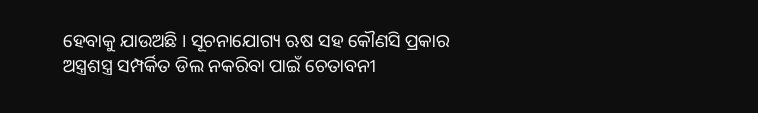ହେବାକୁ ଯାଉଅଛି । ସୂଚନାଯୋଗ୍ୟ ଋଷ ସହ କୌଣସି ପ୍ରକାର ଅସ୍ତ୍ରଶସ୍ତ୍ର ସମ୍ପର୍କିତ ଡିଲ ନକରିବା ପାଇଁ ଚେତାବନୀ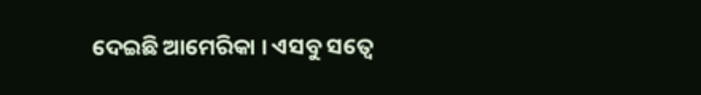ଦେଇଛି ଆମେରିକା । ଏସବୁ ସତ୍ୱେ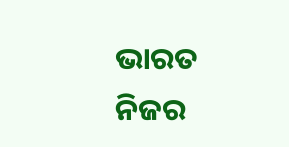ଭାରତ ନିଜର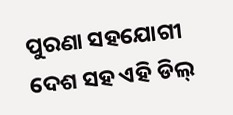ପୁରଣା ସହଯୋଗୀ ଦେଶ ସହ ଏହି ଡିଲ୍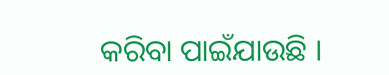କରିବା ପାଇଁଯାଉଛି ।